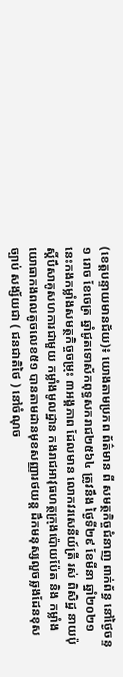(ខេត្តបន្ទាយមានជ័យ)៖ យោងតាមប្រភព ព័ត៌មាន ពី សមត្ថកិច្ចជំនាញ ពាក់ព័ន្ធ នៅថ្ងៃចន្ទ ១ រោច ខែចេត្រ ឆ្នាំជូតទោស័កពុទ្ធសករាជ២៥៦៤ ត្រូវនឹង ថ្ងៃទី២៩ ខែមីនា ឆ្នាំ២០២១ នេះកងកម្លាំងសមត្ថកិច្ចចម្រុះ ៣អង្គភាព ដែលមាន លោកវរសេនីយ៍ត្រី រស់ ពិសិដ្ឋ នាយប៉ុស្តិ៍បឹសាគូសហការជាមួយ កម្លាំងមូលដ្ឋាន កងរាជអាវុធហត្ថក្រុងប៉ោយប៉ែត និង កម្លាំងយោធាកងពលតូចលេខ៥១ បានតាមដានមុខសញ្ញារថយន្ត ដឹកមនុស្សលួចឆ្លងដែនខុសច្បាប់ សង្ស័យជា ( ជនជាតិថៃ ) នៅចំណុច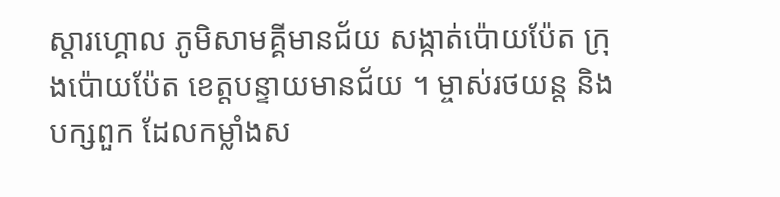ស្តារហ្គោល ភូមិសាមគ្គីមានជ័យ សង្កាត់ប៉ោយប៉ែត ក្រុងប៉ោយប៉ែត ខេត្តបន្ទាយមានជ័យ ។ ម្ចាស់រថយន្ត និងបក្សពួក ដែលកម្លាំងស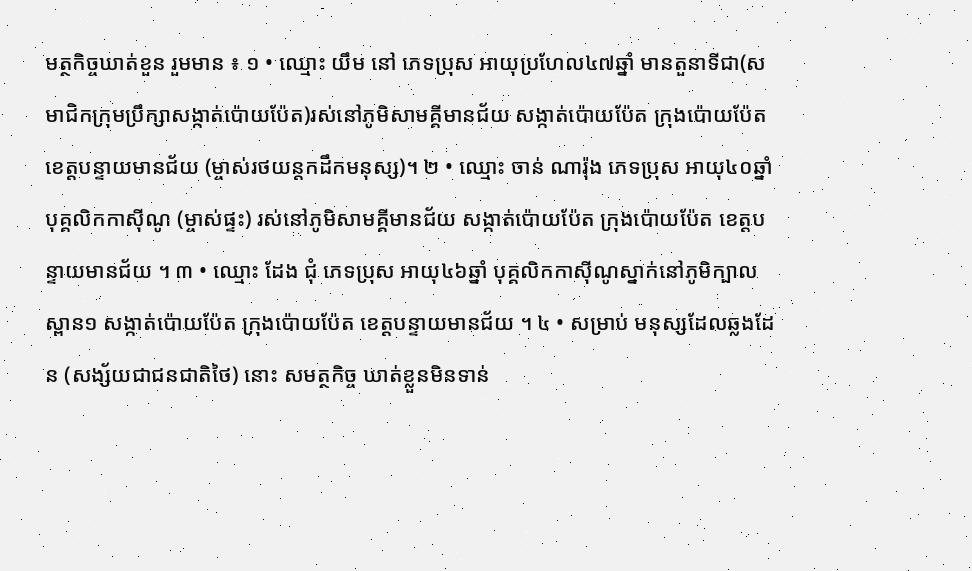មត្ថកិច្ចឃាត់ខួន រួមមាន ៖ ១ • ឈ្មោះ យឹម នៅ ភេទប្រុស អាយុប្រហែល៤៧ឆ្នាំ មានតួនាទីជា(សមាជិកក្រុមប្រឹក្សាសង្កាត់ប៉ោយប៉ែត)រស់នៅភូមិសាមគ្គីមានជ័យ សង្កាត់ប៉ោយប៉ែត ក្រុងប៉ោយប៉ែត ខេត្តបន្ទាយមានជ័យ (ម្ចាស់រថយន្តកដឹកមនុស្ស)។ ២ • ឈ្មោះ ចាន់ ណារ៉ុង ភេទប្រុស អាយុ៤០ឆ្នាំ បុគ្គលិកកាស៊ីណូ (ម្ចាស់ផ្ទះ) រស់នៅភូមិសាមគ្គីមានជ័យ សង្កាត់ប៉ោយប៉ែត ក្រុងប៉ោយប៉ែត ខេត្តបន្ទាយមានជ័យ ។ ៣ • ឈ្មោះ ដែង ជុំ ភេទប្រុស អាយុ៤៦ឆ្នាំ បុគ្គលិកកាស៊ីណូស្នាក់នៅភូមិក្បាលស្ពាន១ សង្កាត់ប៉ោយប៉ែត ក្រុងប៉ោយប៉ែត ខេត្តបន្ទាយមានជ័យ ។ ៤ • សម្រាប់ មនុស្សដែលឆ្លងដែន (សង្ស័យជាជនជាតិថៃ) នោះ សមត្ថកិច្ច ឃាត់ខ្លួនមិនទាន់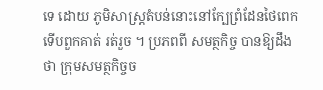ទេ ដោយ ភូមិសាស្ត្រតំបន់នោះនៅក្បែព្រំដែនថៃពេក ទើបពួកគាត់ រត់រួច ។ ប្រភពពី សមត្ថកិច្ច បានឱ្យដឹងថា ក្រុមសមត្ថកិច្ចច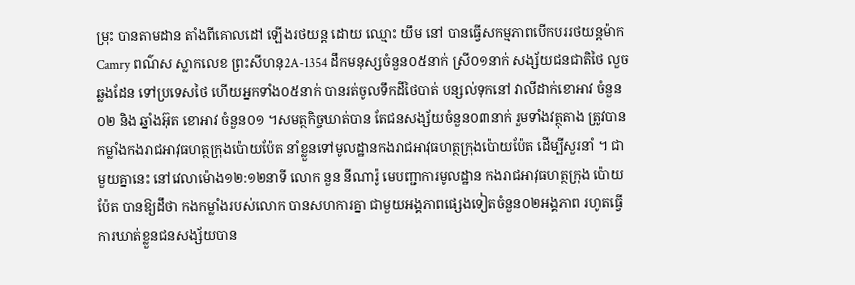ម្រុះ បានតាមដាន តាំងពីគោលដៅ ឡើងរថយន្ត ដោយ ឈ្មោះ យឹម នៅ បានធ្វើសកម្មភាពបើកបររថយន្តម៉ាកCamry ពណ៌ស ស្លាកលេខ ព្រះសីហនុ2A-1354 ដឹកមនុស្សចំនួន០៥នាក់ ស្រី០១នាក់ សង្ស័យជនជាតិថៃ លួចឆ្លងដែន ទៅប្រទេសថៃ ហើយអ្នកទាំង០៥នាក់ បានរត់ចូលទឹកដីថៃបាត់ បន្សល់ទុកនៅ វាលីដាក់ខោអាវ ចំនួន០២ និង ឆ្នាំងអ៊ុត ខោអាវ ចំនួន០១ ។សមត្ថកិច្ចឃាត់បាន តែជនសង្ស័យចំនួន០៣នាក់ រួមទាំងវត្ថុតាង ត្រូវបានកម្លាំងកងរាជអាវុធហត្ថក្រុងប៉ោយប៉ែត នាំខ្លួនទៅមូលដ្ឋានកងរាជអាវុធហត្ថក្រុងប៉ោយប៉ែត ដើម្បីសួរនាំ ។ ជាមួយគ្នានេះ នៅវេលាម៉ោង១២:១២នាទី លោក នួន នីណារ៉ូ មេបញ្ជាការមូលដ្ឋាន កងរាជអាវុធហត្ថក្រុង ប៉ោយប៉ែត បានឱ្យដឹថា កងកម្លាំងរបស់លោក បានសហការគ្នា ជាមួយអង្គភាពផ្សេងទៀតចំនួន០២អង្គភាព រហូតធ្វើការឃាត់ខ្លួនជនសង្ស័យបាន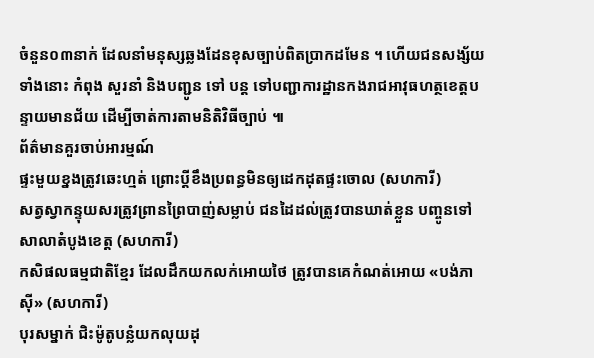ចំនួន០៣នាក់ ដែលនាំមនុស្សឆ្លងដែនខុសច្បាប់ពិតប្រាកដមែន ។ ហើយជនសង្ស័យទាំងនោះ កំពុង សួរនាំ និងបញ្ជូន ទៅ បន្ត ទៅបញ្ជាការដ្ឋានកងរាជអាវុធហត្ថខេត្តបន្ទាយមានជ័យ ដើម្បីចាត់ការតាមនិតិវិធីច្បាប់ ៕
ព័ត៌មានគួរចាប់អារម្មណ៍
ផ្ទះមួយខ្នងត្រូវឆេះហ្មត់ ព្រោះប្តីខឹងប្រពន្ធមិនឲ្យដេកដុតផ្ទះចោល (សហការី)
សត្វស្វាកន្ទុយសរត្រូវព្រានព្រៃបាញ់សម្លាប់ ជនដៃដល់ត្រូវបានឃាត់ខ្លួន បញ្ចូនទៅសាលាតំបូងខេត្ត (សហការី)
កសិផលធម្មជាតិខ្មែរ ដែលដឹកយកលក់អោយថៃ ត្រូវបានគេកំណត់អោយ «បង់ភាសុី» (សហការី)
បុរសម្នាក់ ជិះម៉ូតូបន្លំយកលុយដុ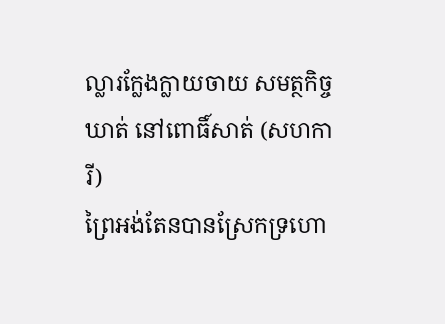ល្លារក្លែងក្លាយចាយ សមត្ថកិច្ចឃាត់ នៅពោធិ៍សាត់ (សហការី)
ព្រៃអង់តែនបានស្រែកទ្រហោ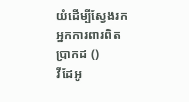យំដើម្បីស្វែងរកអ្នកការពារពិតប្រាកដ ()
វីដែអូ